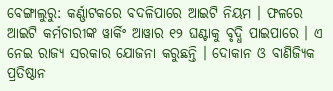ବେଙ୍ଗାଲୁରୁ: କର୍ଣ୍ଣାଟକରେ ବଦଳିପାରେ ଆଇଟି ନିୟମ । ଫଳରେ ଆଇଟି କର୍ମଚାରୀଙ୍କ ୱାର୍କିଂ ଆୱାର ୧୨ ଘଣ୍ଟାକୁ ବୃଦ୍ଧି ପାଇପାରେ । ଏ ନେଇ ରାଜ୍ୟ ସରକାର ଯୋଜନା କରୁଛନ୍ତି । ଦୋକାନ ଓ ବାଣିଜ୍ୟିକ ପ୍ରତିଷ୍ଠାନ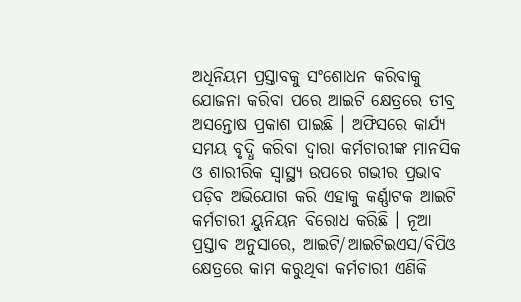ଅଧିନିୟମ ପ୍ରସ୍ତାବକୁ ସଂଶୋଧନ କରିବାକୁ ଯୋଜନା କରିବା ପରେ ଆଇଟି କ୍ଷେତ୍ରରେ ତୀବ୍ର ଅସନ୍ତୋଷ ପ୍ରକାଶ ପାଇଛି । ଅଫିସରେ କାର୍ଯ୍ୟ ସମୟ ବୃଦ୍ଧି କରିବା ଦ୍ୱାରା କର୍ମଚାରୀଙ୍କ ମାନସିକ ଓ ଶାରୀରିକ ସ୍ୱାସ୍ଥ୍ୟ ଉପରେ ଗଭୀର ପ୍ରଭାବ ପଡ଼ିବ ଅଭିଯୋଗ କରି ଏହାକୁ କର୍ଣ୍ଣାଟକ ଆଇଟି କର୍ମଚାରୀ ୟୁନିୟନ ବିରୋଧ କରିଛି । ନୂଆ ପ୍ରସ୍ତାବ ଅନୁସାରେ, ଆଇଟି/ଆଇଟିଇଏସ/ବିପିଓ କ୍ଷେତ୍ରରେ କାମ କରୁଥିବା କର୍ମଚାରୀ ଏଣିକି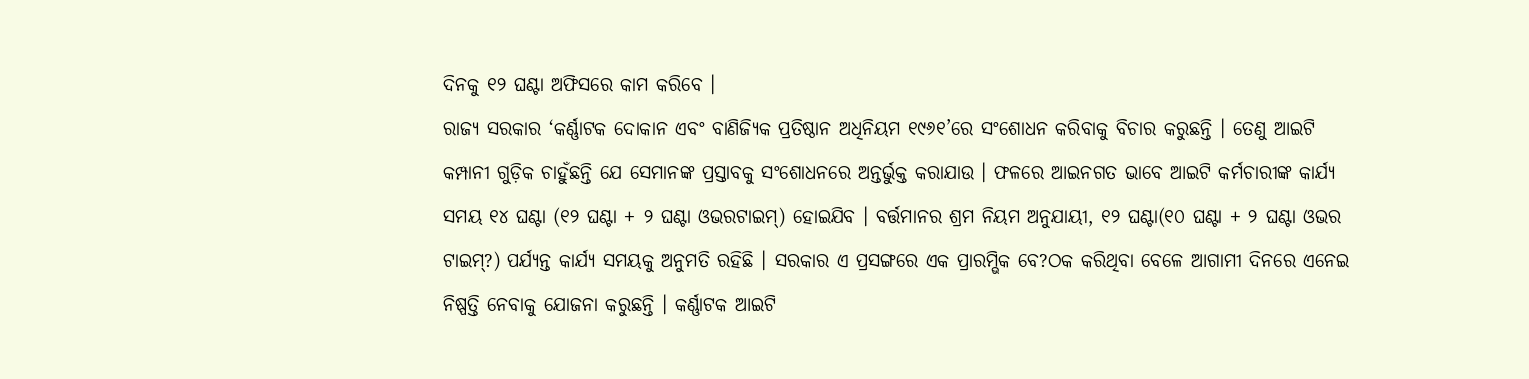ଦିନକୁ ୧୨ ଘଣ୍ଟା ଅଫିସରେ କାମ କରିବେ ।
ରାଜ୍ୟ ସରକାର ‘କର୍ଣ୍ଣାଟକ ଦୋକାନ ଏବଂ ବାଣିଜ୍ୟିକ ପ୍ରତିଷ୍ଠାନ ଅଧିନିୟମ ୧୯୬୧’ରେ ସଂଶୋଧନ କରିବାକୁ ବିଚାର କରୁଛନ୍ତି । ତେଣୁ ଆଇଟି କମ୍ପାନୀ ଗୁଡ଼ିକ ଚାହୁଁଛନ୍ତି ଯେ ସେମାନଙ୍କ ପ୍ରସ୍ତାବକୁ ସଂଶୋଧନରେ ଅନ୍ତର୍ଭୁକ୍ତ କରାଯାଉ । ଫଳରେ ଆଇନଗତ ଭାବେ ଆଇଟି କର୍ମଚାରୀଙ୍କ କାର୍ଯ୍ୟ ସମୟ ୧୪ ଘଣ୍ଟା (୧୨ ଘଣ୍ଟା + ୨ ଘଣ୍ଟା ଓଭରଟାଇମ୍) ହୋଇଯିବ । ବର୍ତ୍ତମାନର ଶ୍ରମ ନିୟମ ଅନୁଯାୟୀ, ୧୨ ଘଣ୍ଟା(୧୦ ଘଣ୍ଟା + ୨ ଘଣ୍ଟା ଓଭର ଟାଇମ୍?) ପର୍ଯ୍ୟନ୍ତ କାର୍ଯ୍ୟ ସମୟକୁ ଅନୁମତି ରହିଛି । ସରକାର ଏ ପ୍ରସଙ୍ଗରେ ଏକ ପ୍ରାରମ୍ଭିକ ବେ?ଠକ କରିଥିବା ବେଳେ ଆଗାମୀ ଦିନରେ ଏନେଇ ନିଷ୍ପତ୍ତି ନେବାକୁ ଯୋଜନା କରୁଛନ୍ତି । କର୍ଣ୍ଣାଟକ ଆଇଟି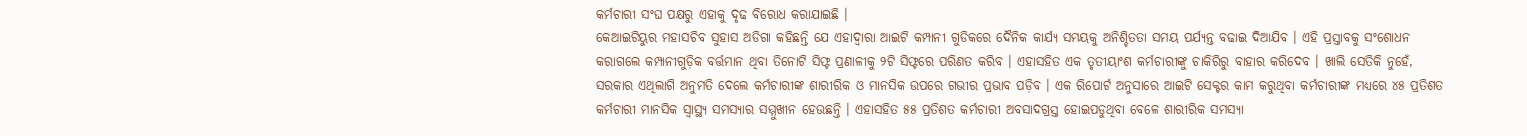କର୍ମଚାରୀ ସଂଘ ପକ୍ଷରୁ ଏହାକୁ ଦୃଢ ବିରୋଧ କରାଯାଇଛି ।
କେଆଇଟିୟୁର ମହାସଚିବ ସୁହାସ ଅଡିଗା କହିଛନ୍ତି ଯେ ଏହାଦ୍ୱାରା ଆଇଟି କମ୍ପାନୀ ଗୁଡିକରେ ଦୈନିକ କାର୍ଯ୍ୟ ସମୟକୁ ଅନିଶ୍ଚିତତା ସମୟ ପର୍ଯ୍ୟନ୍ତ ବଢାଇ ଦିଆଯିବ । ଏହି ପ୍ରସ୍ତାବକୁ ସଂଶୋଧନ କରାଗଲେ କମ୍ପାନୀଗୁଡ଼ିକ ବର୍ତ୍ତମାନ ଥିବା ତିନୋଟି ସିଫ୍ଟ ପ୍ରଣାଳୀକୁ ୨ଟି ସିଫ୍ଟରେ ପରିଣତ କରିବ । ଏହାସହିତ ଏକ ତୃତୀୟାଂଶ କର୍ମଚାରୀଙ୍କୁ ଚାକିରିରୁ ବାହାର କରିଦେବ । ଖାଲି ସେତିକି ନୁହେଁ, ସରକାର ଏଥିଲାଗି ଅନୁମତି ଦେଲେ କର୍ମଚାରୀଙ୍କ ଶାରୀରିକ ଓ ମାନସିକ ଉପରେ ଗଭୀର ପ୍ରଭାବ ପଡ଼ିବ । ଏକ ରିପୋର୍ଟ ଅନୁସାରେ ଆଇଟି ସେକ୍ଟର କାମ କରୁଥିବା କର୍ମଚାରୀଙ୍କ ମଧ୍ୟରେ ୪୫ ପ୍ରତିଶତ କର୍ମଚାରୀ ମାନସିକ ସ୍ୱାସ୍ଥ୍ୟ ସମସ୍ୟାର ସମ୍ମୁଖୀନ ହେଉଛନ୍ତି । ଏହାସହିତ ୫୫ ପ୍ରତିଶତ କର୍ମଚାରୀ ଅବସାଦଗ୍ରସ୍ତ ହୋଇପଡୁଥିବା ବେଳେ ଶାରୀରିକ ସମସ୍ୟା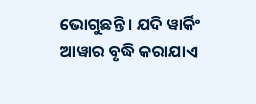ଭୋଗୁଛନ୍ତି । ଯଦି ୱାର୍କିଂ ଆୱାର ବୃଦ୍ଧି କରାଯାଏ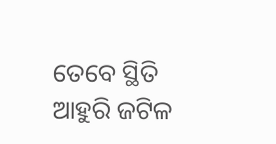ତେବେ ସ୍ଥିତି ଆହୁରି ଜଟିଳ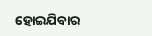ହୋଇଯିବାର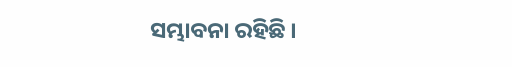ସମ୍ଭାବନା ରହିଛି ।